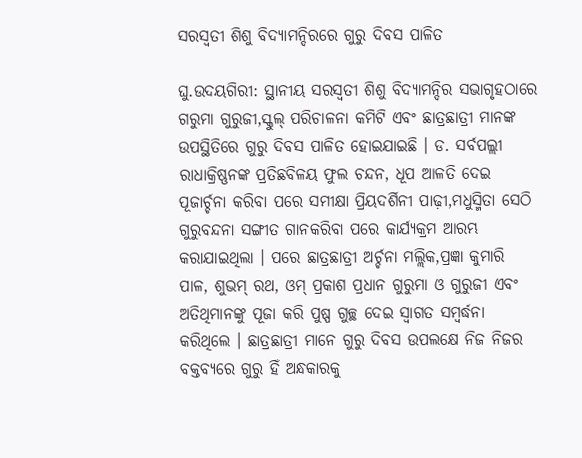ସରସ୍ୱତୀ ଶିଶୁ ବିଦ୍ୟାମନ୍ଦିରରେ ଗୁରୁ ଦିବସ ପାଳିତ

ଘୁ.ଉଦୟଗିରୀ: ସ୍ଥାନୀୟ ସରସ୍ୱତୀ ଶିଶୁ ବିଦ୍ୟାମନ୍ଦିର ସଭାଗୃହଠାରେ ଗରୁମା ଗୁରୁଜୀ,ସ୍କୁଲ୍‌ ପରିଚାଳନା କମିଟି ଏବଂ ଛାତ୍ରଛାତ୍ରୀ ମାନଙ୍କ ଉପସ୍ଥିତିରେ ଗୁରୁ ଦିବସ ପାଳିତ ହୋଇଯାଇଛି । ଡ. ସର୍ବପଲ୍ଲୀ ରାଧାକ୍ରିଷ୍ଣନଙ୍କ ପ୍ରତିଛବିଳୟ ଫୁଲ ଚନ୍ଦନ, ଧୂପ ଆଳତି ଦେଇ ପୂଜାର୍ଚ୍ଚନା କରିବା ପରେ ସମୀକ୍ଷା ପ୍ରିୟଦର୍ଶିନୀ ପାଢ଼ୀ,ମଧୁସ୍ମିତା ସେଠି ଗୁରୁବନ୍ଦନା ସଙ୍ଗୀତ ଗାନକରିବା ପରେ କାର୍ଯ୍ୟକ୍ରମ ଆରମ୍ଭ କରାଯାଇଥିଲା । ପରେ ଛାତ୍ରଛାତ୍ରୀ ଅର୍ଚ୍ଚନା ମଲ୍ଲିକ,ପ୍ରଜ୍ଞା କୁମାରି ପାଳ, ଶୁଭମ୍‌ ରଥ, ଓମ୍‌ ପ୍ରକାଶ ପ୍ରଧାନ ଗୁରୁମା ଓ ଗୁରୁଜୀ ଏବଂ ଅତିଥିମାନଙ୍କୁ ପୂଜା କରି ପୁଷ୍ପ ଗୁଚ୍ଛ ଦେଇ ସ୍ୱାଗତ ସମ୍ବର୍ଦ୍ଧନା କରିଥିଲେ । ଛାତ୍ରଛାତ୍ରୀ ମାନେ ଗୁରୁ ଦିବସ ଉପଲକ୍ଷେ ନିଜ ନିଜର ବକ୍ତବ୍ୟରେ ଗୁରୁ ହିଁ ଅନ୍ଧକାରକୁ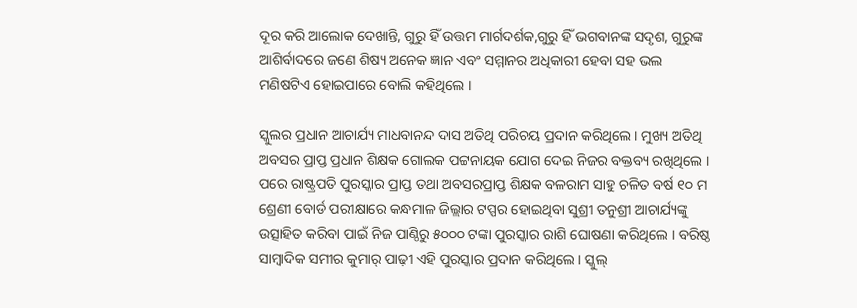ଦୂର କରି ଆଲୋକ ଦେଖାନ୍ତି, ଗୁରୁ ହିଁ ଉତ୍ତମ ମାର୍ଗଦର୍ଶକ,ଗୁରୁ ହିଁ ଭଗବାନଙ୍କ ସଦୃଶ, ଗୁରୁଙ୍କ ଆଶିର୍ବାଦରେ ଜଣେ ଶିଷ୍ୟ ଅନେକ ଜ୍ଞାନ ଏବଂ ସମ୍ମାନର ଅଧିକାରୀ ହେବା ସହ ଭଲ ମଣିଷଟିଏ ହୋଇପାରେ ବୋଲି କହିଥିଲେ ।

ସ୍କୁଲର ପ୍ରଧାନ ଆଚାର୍ଯ୍ୟ ମାଧବାନନ୍ଦ ଦାସ ଅତିଥି ପରିଚୟ ପ୍ରଦାନ କରିଥିଲେ । ମୁଖ୍ୟ ଅତିଥି ଅବସର ପ୍ରାପ୍ତ ପ୍ରଧାନ ଶିକ୍ଷକ ଗୋଲକ ପଟ୍ଟନାୟକ ଯୋଗ ଦେଇ ନିଜର ବକ୍ତବ୍ୟ ରଖିଥିଲେ । ପରେ ରାଷ୍ଟ୍ରପତି ପୁରସ୍କାର ପ୍ରାପ୍ତ ତଥା ଅବସରପ୍ରାପ୍ତ ଶିକ୍ଷକ ବଳରାମ ସାହୁ ଚଳିତ ବର୍ଷ ୧୦ ମ ଶ୍ରେଣୀ ବୋର୍ଡ ପରୀକ୍ଷାରେ କନ୍ଧମାଳ ଜିଲ୍ଲାର ଟପ୍ପର ହୋଇଥିବା ସୁଶ୍ରୀ ତନୁଶ୍ରୀ ଆଚାର୍ଯ୍ୟଙ୍କୁ ଉତ୍ସାହିତ କରିବା ପାଇଁ ନିଜ ପାଣ୍ଠିରୁ ୫୦୦୦ ଟଙ୍କା ପୁରସ୍କାର ରାଶି ଘୋଷଣା କରିଥିଲେ । ବରିଷ୍ଠ ସାମ୍ବାଦିକ ସମୀର କୁମାର୍‌ ପାଢ଼ୀ ଏହି ପୁରସ୍କାର ପ୍ରଦାନ କରିଥିଲେ । ସ୍କୁଲ୍‌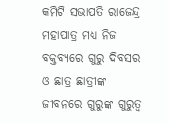କମିଟି ସଭାପତି ରାଜେନ୍ଦ୍ର ମହାପାତ୍ର ମଧ୍ୟ ନିଜ ବକ୍ତବ୍ୟରେ ଗୁରୁ ଦିବସର ଓ ଛାତ୍ର ଛାତ୍ରୀଙ୍କ ଜୀବନରେ ଗୁରୁଙ୍କ ଗୁରୁତ୍ୱ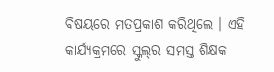ବିଷୟରେ ମତପ୍ରକାଶ କରିଥିଲେ । ଏହି କାର୍ଯ୍ୟକ୍ରମରେ ସ୍କୁଲ୍‌ର ସମସ୍ତ ଶିକ୍ଷକ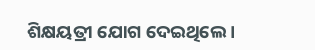ଶିକ୍ଷୟତ୍ରୀ ଯୋଗ ଦେଇଥିଲେ ।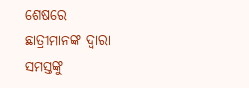ଶେଷରେ ଛାତ୍ରୀମାନଙ୍କ ଦ୍ୱାରା ସମସ୍ତଙ୍କୁ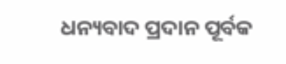ଧନ୍ୟବାଦ ପ୍ରଦାନ ପୂର୍ବକ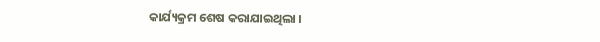କାର୍ଯ୍ୟକ୍ରମ ଶେଷ କରାଯାଇଥିଲା ।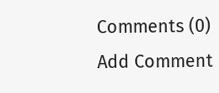Comments (0)
Add Comment